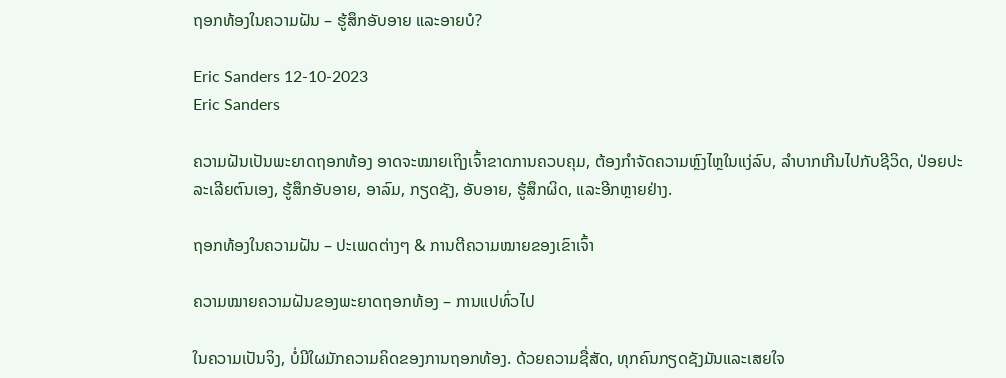ຖອກທ້ອງໃນຄວາມຝັນ – ຮູ້ສຶກອັບອາຍ ແລະອາຍບໍ?

Eric Sanders 12-10-2023
Eric Sanders

ຄວາມຝັນເປັນພະຍາດຖອກທ້ອງ ອາດຈະໝາຍເຖິງເຈົ້າຂາດການຄວບຄຸມ, ຕ້ອງກຳຈັດຄວາມຫຼົງໄຫຼໃນແງ່ລົບ, ລຳບາກເກີນໄປກັບຊີວິດ, ປ່ອຍປະລະເລີຍຕົນເອງ, ຮູ້ສຶກອັບອາຍ, ອາລົມ, ກຽດຊັງ, ອັບອາຍ, ຮູ້ສຶກຜິດ, ແລະອີກຫຼາຍຢ່າງ.

ຖອກທ້ອງໃນຄວາມຝັນ – ປະເພດຕ່າງໆ & ການຕີຄວາມໝາຍຂອງເຂົາເຈົ້າ

ຄວາມໝາຍຄວາມຝັນຂອງພະຍາດຖອກທ້ອງ – ການແປທົ່ວໄປ

ໃນຄວາມເປັນຈິງ, ບໍ່ມີໃຜມັກຄວາມຄິດຂອງການຖອກທ້ອງ. ດ້ວຍຄວາມຊື່ສັດ, ທຸກຄົນກຽດຊັງມັນແລະເສຍໃຈ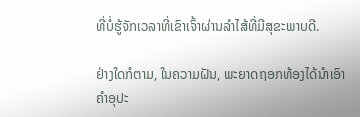ທີ່ບໍ່ຮູ້ຈັກເວລາທີ່ເຂົາເຈົ້າຜ່ານລໍາໄສ້ທີ່ມີສຸຂະພາບດີ.

ຢ່າງໃດກໍຕາມ, ໃນຄວາມຝັນ, ພະຍາດຖອກທ້ອງໄດ້ນໍາເອົາຄໍາອຸປະ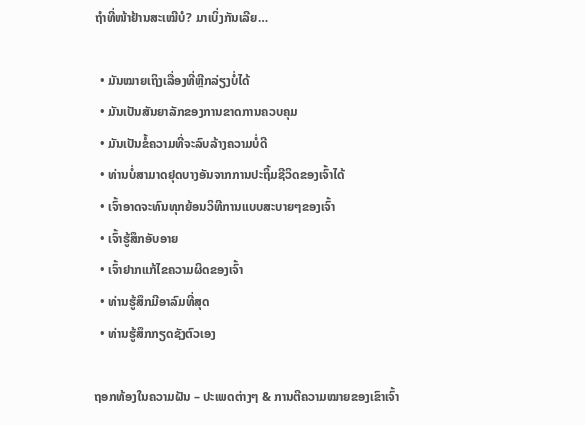ຖໍາທີ່ໜ້າຢ້ານສະເໝີບໍ? ມາເບິ່ງກັນເລີຍ…

  • ມັນໝາຍເຖິງເລື່ອງທີ່ຫຼີກລ່ຽງບໍ່ໄດ້
  • ມັນເປັນສັນຍາລັກຂອງການຂາດການຄວບຄຸມ
  • ມັນເປັນຂໍ້ຄວາມທີ່ຈະລົບລ້າງຄວາມບໍ່ດີ
  • ທ່ານບໍ່ສາມາດຢຸດບາງອັນຈາກການປະຖິ້ມຊີວິດຂອງເຈົ້າໄດ້
  • ເຈົ້າອາດຈະທົນທຸກຍ້ອນວິທີການແບບສະບາຍໆຂອງເຈົ້າ
  • ເຈົ້າຮູ້ສຶກອັບອາຍ
  • ເຈົ້າຢາກແກ້ໄຂຄວາມຜິດຂອງເຈົ້າ
  • ທ່ານຮູ້ສຶກມີອາລົມທີ່ສຸດ
  • ທ່ານຮູ້ສຶກກຽດຊັງຕົວເອງ

ຖອກທ້ອງໃນຄວາມຝັນ – ປະເພດຕ່າງໆ & ການຕີຄວາມໝາຍຂອງເຂົາເຈົ້າ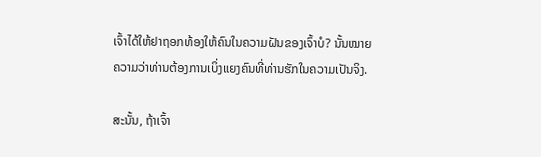ເຈົ້າໄດ້ໃຫ້ຢາຖອກທ້ອງໃຫ້ຄົນໃນຄວາມຝັນຂອງເຈົ້າບໍ? ນັ້ນໝາຍຄວາມວ່າທ່ານຕ້ອງການເບິ່ງແຍງຄົນທີ່ທ່ານຮັກໃນຄວາມເປັນຈິງ.

ສະນັ້ນ, ຖ້າເຈົ້າ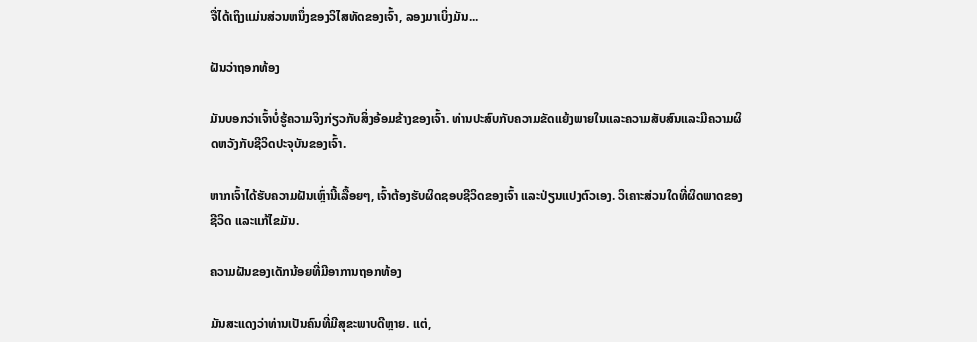ຈື່ໄດ້ເຖິງແມ່ນສ່ວນຫນຶ່ງຂອງວິໄສທັດຂອງເຈົ້າ, ລອງມາເບິ່ງມັນ...

ຝັນວ່າຖອກທ້ອງ

ມັນບອກວ່າເຈົ້າບໍ່ຮູ້ຄວາມຈິງກ່ຽວກັບສິ່ງອ້ອມຂ້າງຂອງເຈົ້າ. ທ່ານປະສົບກັບຄວາມຂັດແຍ້ງພາຍໃນແລະຄວາມສັບສົນແລະມີຄວາມຜິດຫວັງກັບຊີວິດປະຈຸບັນຂອງເຈົ້າ.

ຫາກເຈົ້າໄດ້ຮັບຄວາມຝັນເຫຼົ່ານີ້ເລື້ອຍໆ, ເຈົ້າຕ້ອງຮັບຜິດຊອບຊີວິດຂອງເຈົ້າ ແລະປ່ຽນແປງຕົວເອງ. ວິເຄາະສ່ວນໃດທີ່ຜິດພາດຂອງຊີວິດ ແລະແກ້ໄຂມັນ.

ຄວາມຝັນຂອງເດັກນ້ອຍທີ່ມີອາການຖອກທ້ອງ

ມັນສະແດງວ່າທ່ານເປັນຄົນທີ່ມີສຸຂະພາບດີຫຼາຍ. ແຕ່,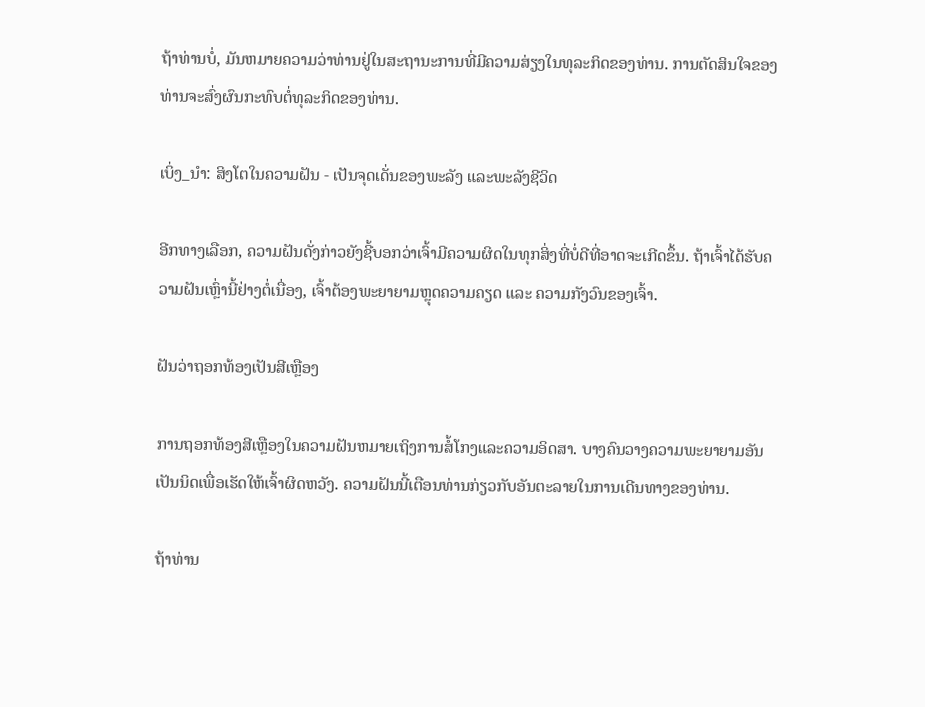ຖ້າທ່ານບໍ່, ມັນຫມາຍຄວາມວ່າທ່ານຢູ່ໃນສະຖານະການທີ່ມີຄວາມສ່ຽງໃນທຸລະກິດຂອງທ່ານ. ການຕັດສິນໃຈຂອງທ່ານຈະສົ່ງຜົນກະທົບຕໍ່ທຸລະກິດຂອງທ່ານ.

ເບິ່ງ_ນຳ: ສິງໂຕໃນຄວາມຝັນ - ເປັນຈຸດເດັ່ນຂອງພະລັງ ແລະພະລັງຊີວິດ

ອີກທາງເລືອກ, ຄວາມຝັນດັ່ງກ່າວຍັງຊີ້ບອກວ່າເຈົ້າມີຄວາມຜິດໃນທຸກສິ່ງທີ່ບໍ່ດີທີ່ອາດຈະເກີດຂຶ້ນ. ຖ້າເຈົ້າໄດ້ຮັບຄວາມຝັນເຫຼົ່ານີ້ຢ່າງຕໍ່ເນື່ອງ, ເຈົ້າຕ້ອງພະຍາຍາມຫຼຸດຄວາມຄຽດ ແລະ ຄວາມກັງວົນຂອງເຈົ້າ.

ຝັນວ່າຖອກທ້ອງເປັນສີເຫຼືອງ

ການຖອກທ້ອງສີເຫຼືອງໃນຄວາມຝັນຫມາຍເຖິງການສໍ້ໂກງແລະຄວາມອິດສາ. ບາງຄົນວາງຄວາມພະຍາຍາມອັນເປັນນິດເພື່ອເຮັດໃຫ້ເຈົ້າຜິດຫວັງ. ຄວາມຝັນນີ້ເຕືອນທ່ານກ່ຽວກັບອັນຕະລາຍໃນການເດີນທາງຂອງທ່ານ.

ຖ້າທ່ານ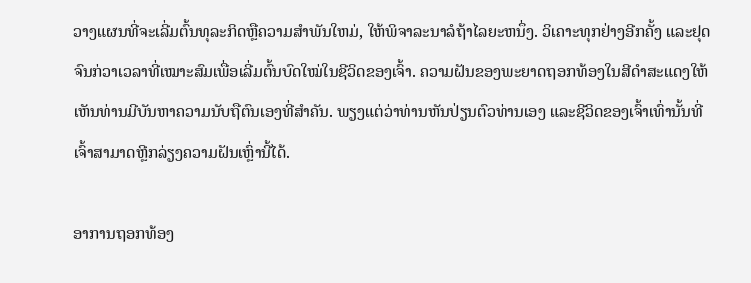ວາງແຜນທີ່ຈະເລີ່ມຕົ້ນທຸລະກິດຫຼືຄວາມສໍາພັນໃຫມ່, ໃຫ້ພິຈາລະນາລໍຖ້າໄລຍະຫນຶ່ງ. ວິເຄາະທຸກຢ່າງອີກຄັ້ງ ແລະຢຸດຈົນກ່ວາເວລາທີ່ເໝາະສົມເພື່ອເລີ່ມຕົ້ນບົດໃໝ່ໃນຊີວິດຂອງເຈົ້າ. ຄວາມຝັນຂອງພະຍາດຖອກທ້ອງໃນສີດໍາສະແດງໃຫ້ເຫັນທ່ານມີບັນຫາຄວາມນັບຖືຕົນເອງທີ່ສໍາຄັນ. ພຽງແຕ່ວ່າທ່ານຫັນປ່ຽນຕົວທ່ານເອງ ແລະຊີວິດຂອງເຈົ້າເທົ່ານັ້ນທີ່ເຈົ້າສາມາດຫຼີກລ່ຽງຄວາມຝັນເຫຼົ່ານີ້ໄດ້.

ອາການຖອກທ້ອງ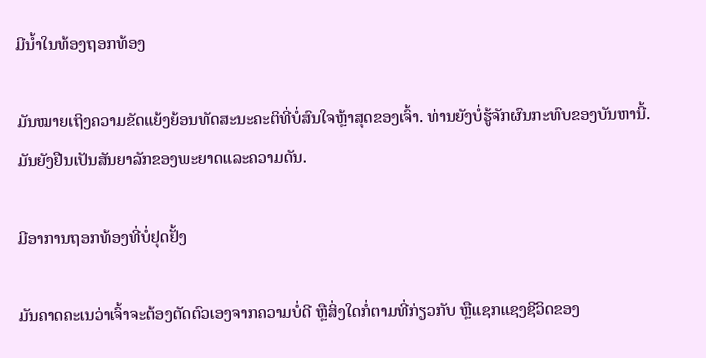ມີນໍ້າໃນທ້ອງຖອກທ້ອງ

ມັນໝາຍເຖິງຄວາມຂັດແຍ້ງຍ້ອນທັດສະນະຄະຕິທີ່ບໍ່ສົນໃຈຫຼ້າສຸດຂອງເຈົ້າ. ທ່ານຍັງບໍ່ຮູ້ຈັກຜົນກະທົບຂອງບັນຫານີ້. ມັນຍັງຢືນເປັນສັນຍາລັກຂອງພະຍາດແລະຄວາມດັນ.

ມີອາການຖອກທ້ອງທີ່ບໍ່ຢຸດຢັ້ງ

ມັນຄາດຄະເນວ່າເຈົ້າຈະຕ້ອງຕັດຕົວເອງຈາກຄວາມບໍ່ດີ ຫຼືສິ່ງໃດກໍ່ຕາມທີ່ກ່ຽວກັບ ຫຼືແຊກແຊງຊີວິດຂອງ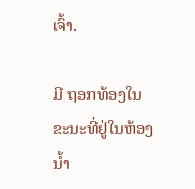ເຈົ້າ.

ມີ ຖອກທ້ອງໃນຂະນະທີ່ຢູ່ໃນຫ້ອງນ້ຳ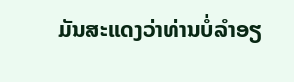ມັນສະແດງວ່າທ່ານບໍ່ລໍາອຽ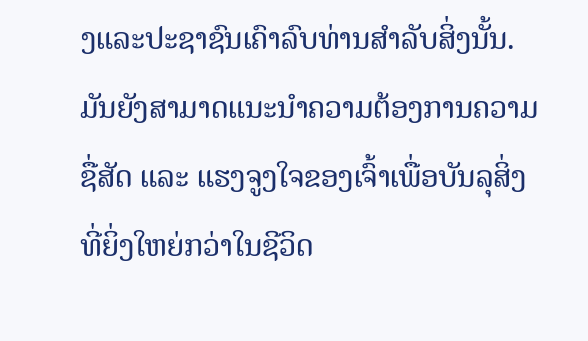ງແລະປະຊາຊົນເຄົາລົບທ່ານສໍາລັບສິ່ງນັ້ນ. ມັນຍັງສາມາດແນະນຳຄວາມຕ້ອງການຄວາມຊື່ສັດ ແລະ ແຮງຈູງໃຈຂອງເຈົ້າເພື່ອບັນລຸສິ່ງທີ່ຍິ່ງໃຫຍ່ກວ່າໃນຊີວິດ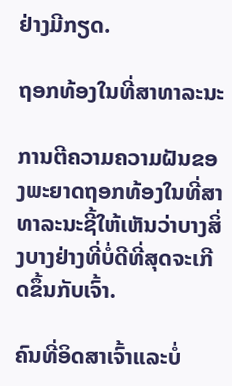ຢ່າງມີກຽດ.

ຖອກທ້ອງໃນທີ່ສາທາລະນະ

ການຕີຄວາມຄວາມຝັນຂອງພະຍາດຖອກທ້ອງໃນທີ່ສາທາລະນະຊີ້ໃຫ້ເຫັນວ່າບາງສິ່ງບາງຢ່າງທີ່ບໍ່ດີທີ່ສຸດຈະເກີດຂຶ້ນກັບເຈົ້າ.

ຄົນທີ່ອິດສາເຈົ້າແລະບໍ່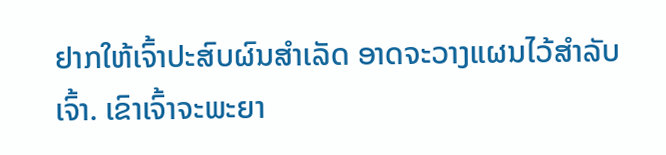ຢາກໃຫ້ເຈົ້າປະສົບຜົນສຳເລັດ ອາດຈະວາງແຜນໄວ້ສຳລັບເຈົ້າ. ເຂົາເຈົ້າຈະພະຍາ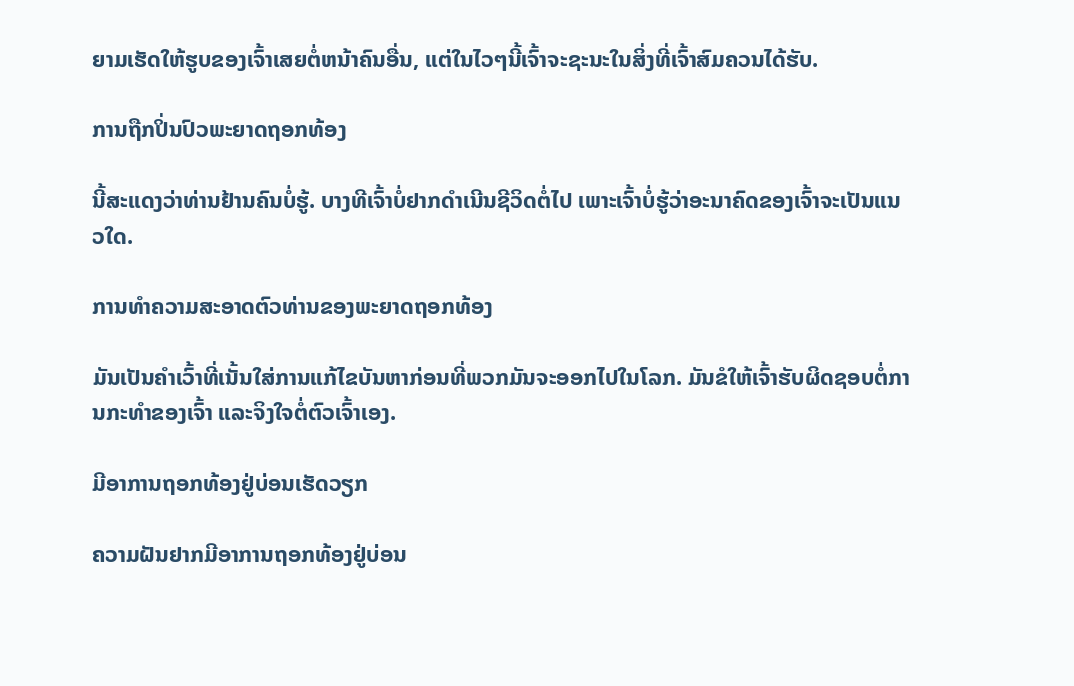ຍາມເຮັດໃຫ້ຮູບຂອງເຈົ້າເສຍຕໍ່ຫນ້າຄົນອື່ນ, ແຕ່ໃນໄວໆນີ້ເຈົ້າຈະຊະນະໃນສິ່ງທີ່ເຈົ້າສົມຄວນໄດ້ຮັບ.

ການຖືກປິ່ນປົວພະຍາດຖອກທ້ອງ

ນີ້ສະແດງວ່າທ່ານຢ້ານຄົນບໍ່ຮູ້. ບາງທີເຈົ້າບໍ່ຢາກດຳເນີນຊີວິດຕໍ່ໄປ ເພາະເຈົ້າບໍ່ຮູ້ວ່າອະນາຄົດຂອງເຈົ້າຈະເປັນແນວໃດ.

ການທຳຄວາມສະອາດຕົວທ່ານຂອງພະຍາດຖອກທ້ອງ

ມັນເປັນຄຳເວົ້າທີ່ເນັ້ນໃສ່ການແກ້ໄຂບັນຫາກ່ອນທີ່ພວກມັນຈະອອກໄປໃນໂລກ. ມັນຂໍໃຫ້ເຈົ້າຮັບຜິດຊອບຕໍ່ການກະທຳຂອງເຈົ້າ ແລະຈິງໃຈຕໍ່ຕົວເຈົ້າເອງ.

ມີອາການຖອກທ້ອງຢູ່ບ່ອນເຮັດວຽກ

ຄວາມຝັນຢາກມີອາການຖອກທ້ອງຢູ່ບ່ອນ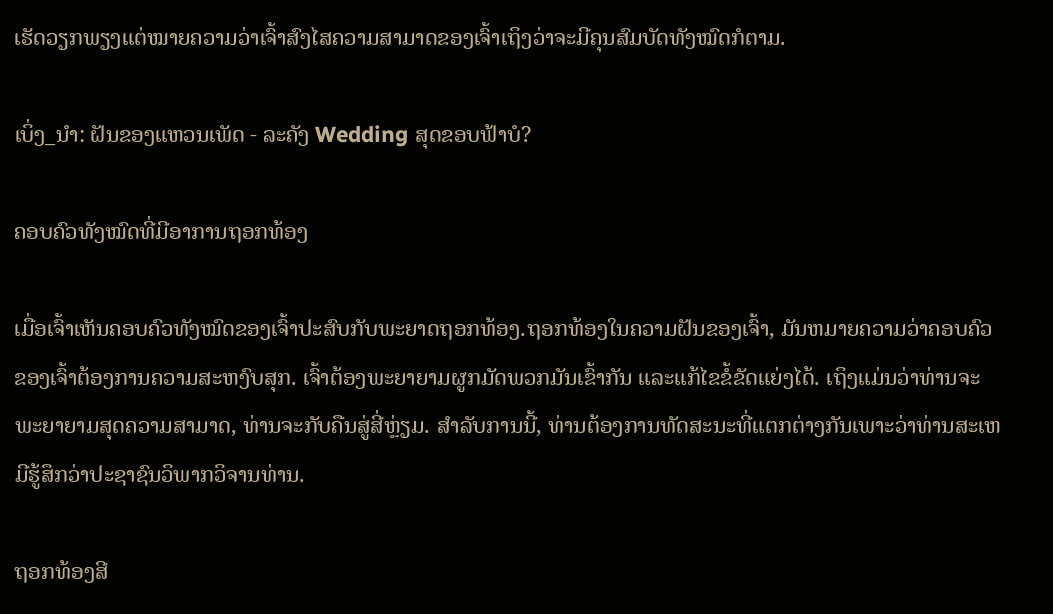ເຮັດວຽກພຽງແຕ່ໝາຍຄວາມວ່າເຈົ້າສົງໄສຄວາມສາມາດຂອງເຈົ້າເຖິງວ່າຈະມີຄຸນສົມບັດທັງໝົດກໍຕາມ.

ເບິ່ງ_ນຳ: ຝັນຂອງແຫວນເພັດ - ລະຄັງ Wedding ສຸດຂອບຟ້າບໍ?

ຄອບຄົວທັງໝົດທີ່ມີອາການຖອກທ້ອງ

ເມື່ອເຈົ້າເຫັນຄອບຄົວທັງໝົດຂອງເຈົ້າປະສົບກັບພະຍາດຖອກທ້ອງ.ຖອກທ້ອງໃນຄວາມຝັນຂອງເຈົ້າ, ມັນຫມາຍຄວາມວ່າຄອບຄົວຂອງເຈົ້າຕ້ອງການຄວາມສະຫງົບສຸກ. ເຈົ້າຕ້ອງພະຍາຍາມຜູກມັດພວກມັນເຂົ້າກັນ ແລະແກ້ໄຂຂໍ້ຂັດແຍ່ງໄດ້. ເຖິງແມ່ນວ່າທ່ານຈະພະຍາຍາມສຸດຄວາມສາມາດ, ທ່ານຈະກັບຄືນສູ່ສີ່ຫຼ່ຽມ. ສໍາລັບການນີ້, ທ່ານຕ້ອງການທັດສະນະທີ່ແຕກຕ່າງກັນເພາະວ່າທ່ານສະເຫມີຮູ້ສຶກວ່າປະຊາຊົນວິພາກວິຈານທ່ານ.

ຖອກທ້ອງສີ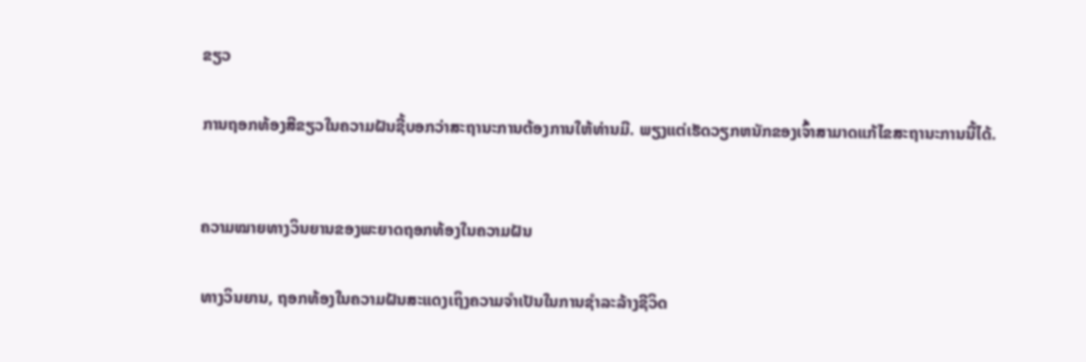ຂຽວ

ການຖອກທ້ອງສີຂຽວໃນຄວາມຝັນຊີ້ບອກວ່າສະຖານະການຕ້ອງການໃຫ້ທ່ານມີ. ພຽງແຕ່ເຮັດວຽກຫນັກຂອງເຈົ້າສາມາດແກ້ໄຂສະຖານະການນີ້ໄດ້.


ຄວາມໝາຍທາງວິນຍານຂອງພະຍາດຖອກທ້ອງໃນຄວາມຝັນ

ທາງວິນຍານ, ຖອກທ້ອງໃນຄວາມຝັນສະແດງເຖິງຄວາມຈໍາເປັນໃນການຊໍາລະລ້າງຊີວິດ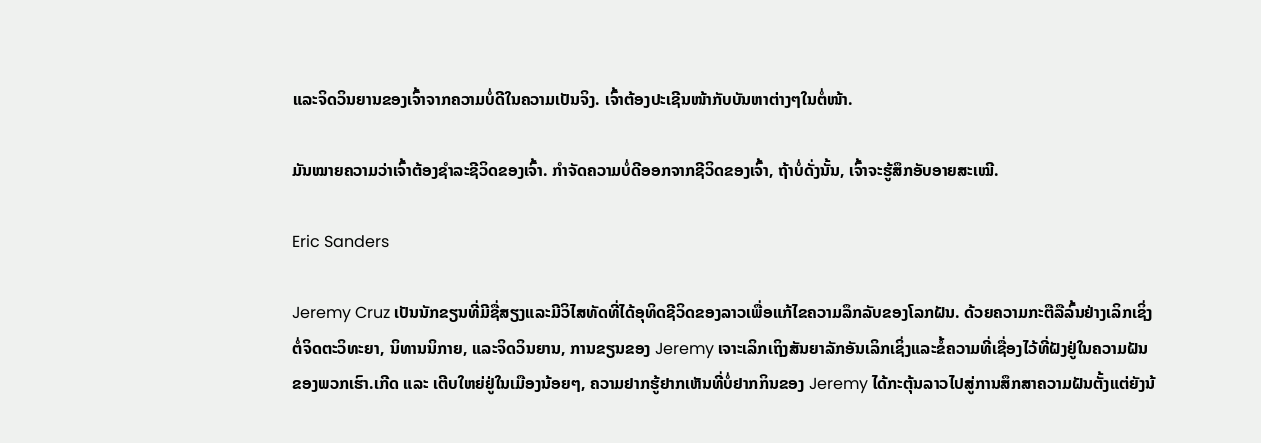ແລະຈິດວິນຍານຂອງເຈົ້າຈາກຄວາມບໍ່ດີໃນຄວາມເປັນຈິງ. ເຈົ້າຕ້ອງປະເຊີນໜ້າກັບບັນຫາຕ່າງໆໃນຕໍ່ໜ້າ.

ມັນໝາຍຄວາມວ່າເຈົ້າຕ້ອງຊຳລະຊີວິດຂອງເຈົ້າ. ກໍາຈັດຄວາມບໍ່ດີອອກຈາກຊີວິດຂອງເຈົ້າ, ຖ້າບໍ່ດັ່ງນັ້ນ, ເຈົ້າຈະຮູ້ສຶກອັບອາຍສະເໝີ.

Eric Sanders

Jeremy Cruz ເປັນນັກຂຽນທີ່ມີຊື່ສຽງແລະມີວິໄສທັດທີ່ໄດ້ອຸທິດຊີວິດຂອງລາວເພື່ອແກ້ໄຂຄວາມລຶກລັບຂອງໂລກຝັນ. ດ້ວຍຄວາມກະຕືລືລົ້ນຢ່າງເລິກເຊິ່ງຕໍ່ຈິດຕະວິທະຍາ, ນິທານນິກາຍ, ແລະຈິດວິນຍານ, ການຂຽນຂອງ Jeremy ເຈາະເລິກເຖິງສັນຍາລັກອັນເລິກເຊິ່ງແລະຂໍ້ຄວາມທີ່ເຊື່ອງໄວ້ທີ່ຝັງຢູ່ໃນຄວາມຝັນຂອງພວກເຮົາ.ເກີດ ແລະ ເຕີບໃຫຍ່ຢູ່ໃນເມືອງນ້ອຍໆ, ຄວາມຢາກຮູ້ຢາກເຫັນທີ່ບໍ່ຢາກກິນຂອງ Jeremy ໄດ້ກະຕຸ້ນລາວໄປສູ່ການສຶກສາຄວາມຝັນຕັ້ງແຕ່ຍັງນ້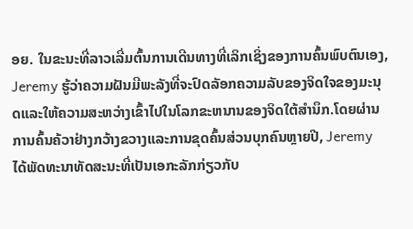ອຍ. ໃນຂະນະທີ່ລາວເລີ່ມຕົ້ນການເດີນທາງທີ່ເລິກເຊິ່ງຂອງການຄົ້ນພົບຕົນເອງ, Jeremy ຮູ້ວ່າຄວາມຝັນມີພະລັງທີ່ຈະປົດລັອກຄວາມລັບຂອງຈິດໃຈຂອງມະນຸດແລະໃຫ້ຄວາມສະຫວ່າງເຂົ້າໄປໃນໂລກຂະຫນານຂອງຈິດໃຕ້ສໍານຶກ.ໂດຍຜ່ານການຄົ້ນຄ້ວາຢ່າງກວ້າງຂວາງແລະການຂຸດຄົ້ນສ່ວນບຸກຄົນຫຼາຍປີ, Jeremy ໄດ້ພັດທະນາທັດສະນະທີ່ເປັນເອກະລັກກ່ຽວກັບ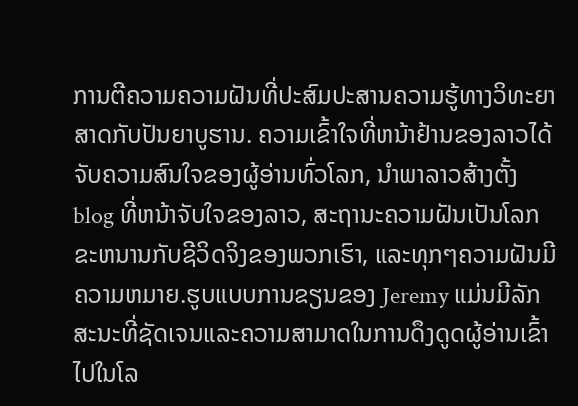ການຕີຄວາມຄວາມຝັນທີ່ປະສົມປະສານຄວາມຮູ້ທາງວິທະຍາສາດກັບປັນຍາບູຮານ. ຄວາມເຂົ້າໃຈທີ່ຫນ້າຢ້ານຂອງລາວໄດ້ຈັບຄວາມສົນໃຈຂອງຜູ້ອ່ານທົ່ວໂລກ, ນໍາພາລາວສ້າງຕັ້ງ blog ທີ່ຫນ້າຈັບໃຈຂອງລາວ, ສະຖານະຄວາມຝັນເປັນໂລກຂະຫນານກັບຊີວິດຈິງຂອງພວກເຮົາ, ແລະທຸກໆຄວາມຝັນມີຄວາມຫມາຍ.ຮູບແບບການຂຽນຂອງ Jeremy ແມ່ນມີລັກສະນະທີ່ຊັດເຈນແລະຄວາມສາມາດໃນການດຶງດູດຜູ້ອ່ານເຂົ້າໄປໃນໂລ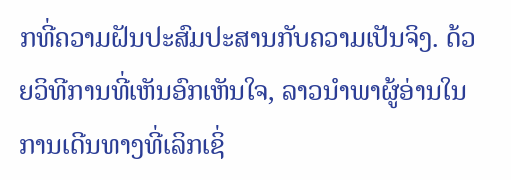ກທີ່ຄວາມຝັນປະສົມປະສານກັບຄວາມເປັນຈິງ. ດ້ວຍວິທີການທີ່ເຫັນອົກເຫັນໃຈ, ລາວນໍາພາຜູ້ອ່ານໃນການເດີນທາງທີ່ເລິກເຊິ່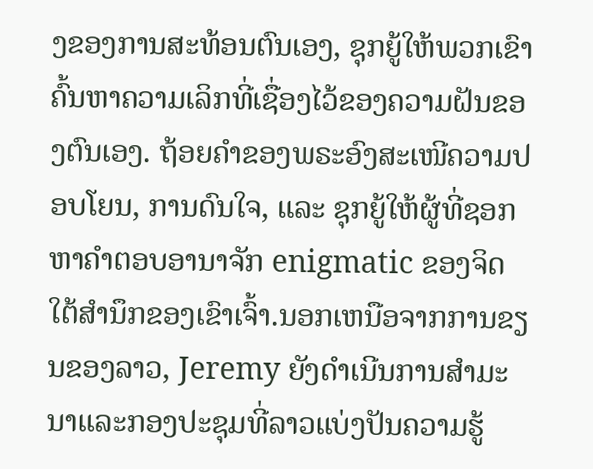ງຂອງການສະທ້ອນຕົນເອງ, ຊຸກຍູ້ໃຫ້ພວກເຂົາຄົ້ນຫາຄວາມເລິກທີ່ເຊື່ອງໄວ້ຂອງຄວາມຝັນຂອງຕົນເອງ. ຖ້ອຍຄຳຂອງພຣະອົງສະເໜີຄວາມປອບໂຍນ, ການດົນໃຈ, ແລະ ຊຸກຍູ້ໃຫ້ຜູ້ທີ່ຊອກຫາຄຳຕອບອານາຈັກ enigmatic ຂອງຈິດໃຕ້ສໍານຶກຂອງເຂົາເຈົ້າ.ນອກເຫນືອຈາກການຂຽນຂອງລາວ, Jeremy ຍັງດໍາເນີນການສໍາມະນາແລະກອງປະຊຸມທີ່ລາວແບ່ງປັນຄວາມຮູ້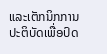ແລະເຕັກນິກການປະຕິບັດເພື່ອປົດ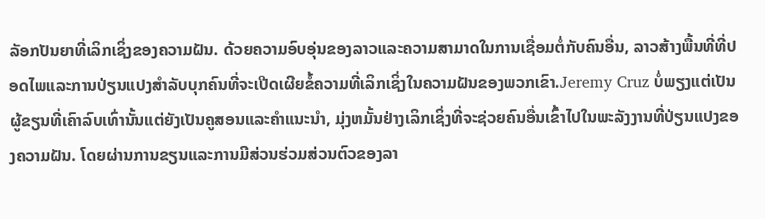ລັອກປັນຍາທີ່ເລິກເຊິ່ງຂອງຄວາມຝັນ. ດ້ວຍຄວາມອົບອຸ່ນຂອງລາວແລະຄວາມສາມາດໃນການເຊື່ອມຕໍ່ກັບຄົນອື່ນ, ລາວສ້າງພື້ນທີ່ທີ່ປອດໄພແລະການປ່ຽນແປງສໍາລັບບຸກຄົນທີ່ຈະເປີດເຜີຍຂໍ້ຄວາມທີ່ເລິກເຊິ່ງໃນຄວາມຝັນຂອງພວກເຂົາ.Jeremy Cruz ບໍ່ພຽງແຕ່ເປັນຜູ້ຂຽນທີ່ເຄົາລົບເທົ່ານັ້ນແຕ່ຍັງເປັນຄູສອນແລະຄໍາແນະນໍາ, ມຸ່ງຫມັ້ນຢ່າງເລິກເຊິ່ງທີ່ຈະຊ່ວຍຄົນອື່ນເຂົ້າໄປໃນພະລັງງານທີ່ປ່ຽນແປງຂອງຄວາມຝັນ. ໂດຍຜ່ານການຂຽນແລະການມີສ່ວນຮ່ວມສ່ວນຕົວຂອງລາ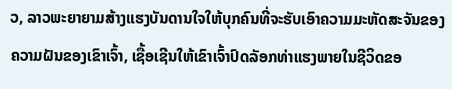ວ, ລາວພະຍາຍາມສ້າງແຮງບັນດານໃຈໃຫ້ບຸກຄົນທີ່ຈະຮັບເອົາຄວາມມະຫັດສະຈັນຂອງຄວາມຝັນຂອງເຂົາເຈົ້າ, ເຊື້ອເຊີນໃຫ້ເຂົາເຈົ້າປົດລັອກທ່າແຮງພາຍໃນຊີວິດຂອ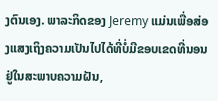ງຕົນເອງ. ພາລະກິດຂອງ Jeremy ແມ່ນເພື່ອສ່ອງແສງເຖິງຄວາມເປັນໄປໄດ້ທີ່ບໍ່ມີຂອບເຂດທີ່ນອນຢູ່ໃນສະພາບຄວາມຝັນ,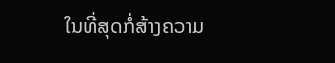ໃນທີ່ສຸດກໍ່ສ້າງຄວາມ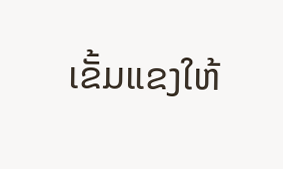ເຂັ້ມແຂງໃຫ້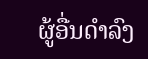ຜູ້ອື່ນດໍາລົງ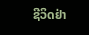ຊີວິດຢ່າ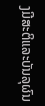ງມີສະຕິແລະບັນລຸຜົນ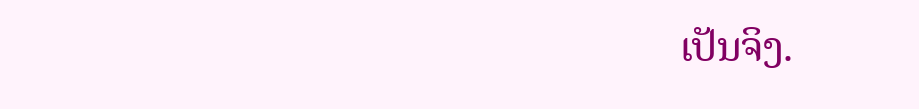ເປັນຈິງ.